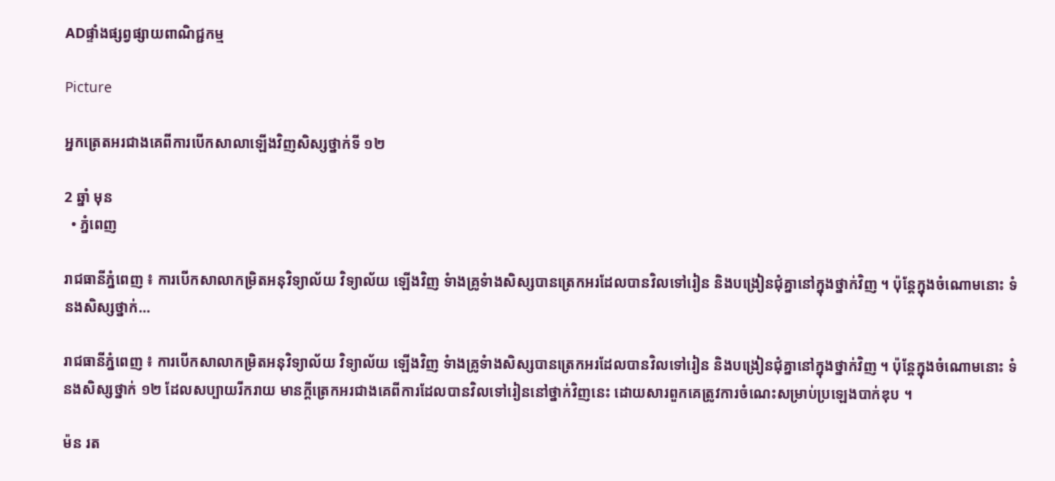ADផ្ទាំងផ្សព្វផ្សាយពាណិជ្ជកម្ម

Picture

អ្នកត្រេតអរជាងគេពីការបើកសាលាឡើងវិញសិស្សថ្នាក់ទី ១២

2 ឆ្នាំ មុន
  • ភ្នំពេញ

រាជធានីភ្នំពេញ ៖ ការបើកសាលាកម្រិតអនុវិទ្យាល័យ វិទ្យាល័យ ឡើងវិញ ទំាងគ្រូទំាងសិស្សបានត្រេកអរដែលបានវិលទៅរៀន និងបង្រៀនជុំគ្នានៅក្នុងថ្នាក់វិញ ។ ប៉ុន្តែក្នុងចំណោមនោះ ទំនងសិស្សថ្នាក់…

រាជធានីភ្នំពេញ ៖ ការបើកសាលាកម្រិតអនុវិទ្យាល័យ វិទ្យាល័យ ឡើងវិញ ទំាងគ្រូទំាងសិស្សបានត្រេកអរដែលបានវិលទៅរៀន និងបង្រៀនជុំគ្នានៅក្នុងថ្នាក់វិញ ។ ប៉ុន្តែក្នុងចំណោមនោះ ទំនងសិស្សថ្នាក់ ១២ ដែលសប្បាយរីករាយ មានក្តីត្រេកអរជាងគេពីការដែលបានវិលទៅរៀននៅថ្នាក់វិញនេះ ដោយសារពួកគេត្រូវការចំណេះសម្រាប់ប្រឡេងបាក់ឌុប ។

ម៉ន រត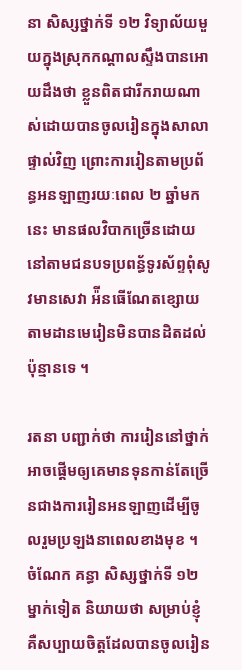នា សិស្សថ្នាក់ទី ១២ វិទ្យាល័យមួយក្នុងស្រុកកណ្តាលស្ទឹងបានអោយដឹងថា ខ្លួនពិតជារីករាយណាស់ដោយបានចូលរៀនក្នុងសាលាផ្ទាល់វិញ ព្រោះការរៀនតាមប្រព័ន្ធអនឡាញរយៈពេល ២ ឆ្នាំមកនេះ មានផលវិបាកច្រើនដោយនៅតាមជនបទប្រពន្ធ័ទូរស័ព្ទពុំសូវមានសេវា អ៉ីនធើណែតខ្សោយ តាមដានមេរៀនមិនបានដិតដល់ប៉ុន្មានទេ ។

រតនា បញ្ជាក់ថា ការរៀននៅថ្នាក់អាចផ្តើមឲ្យគេមានទុនកាន់តែច្រើនជាងការរៀនអនឡាញដើម្បីចូលរួមប្រឡងនាពេលខាងមុខ ។  ចំណែក គន្ធា សិស្សថ្នាក់ទី ១២ ម្នាក់ទៀត និយាយថា សម្រាប់ខ្ញុំ គឺសប្បាយចិត្តដែលបានចូលរៀន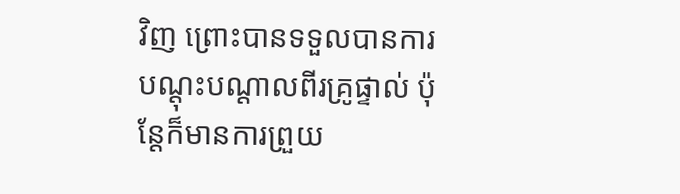វិញ ព្រោះបានទទួលបានការបណ្ដុះបណ្ដាលពីរគ្រូផ្ទាល់ ប៉ុន្តែក៏មានការព្រួយ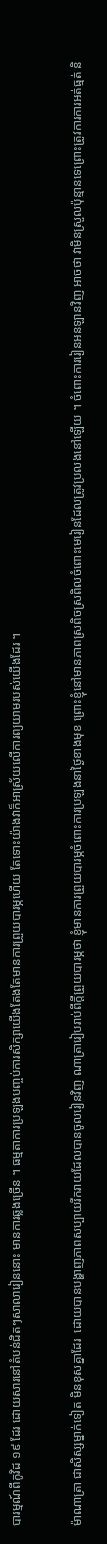បារម្មណ៍ពីកូវិដ ១៩ ដែរ ដោយសារនៅតំបន់ជិតៗសាលារៀននោះ មានការឆ្លងច្រើន ។ ធម្មតាការប្រឡងបញ្ចប់ការសិក្សាយើងតែងតែមានការព្រួយបារម្ភហើយ តែទោះយ៉ាងវាក៏អាស្រ័យលើការព្យយាមរបស់យើងដែរ ។

ម៉ាណាត្រា ជាសិស្សម្នាក់ទៀត មិនខុសគ្នាដែរ  ដោយបានបង្ហាញភាពសប្បាយរីករាយដែលបានចូលរៀនវិញ ណាត្រារៀបរាប់ពីក្តីព្រួយបារម្ភថា ខ្ញុំមានការព្រួយបារម្ភចំពោះការប្រឡងនាថ្ងៃខាងមុខ ព្រោះខ្ញុំនៅមានភាពស្រពិចស្រពិលចំពោះមេរៀនដែលត្រូវប្រលងនៅឡើយ ។ ចំពោះការរៀនអនឡានវិញ អាចថា វាមិនស្រួលប៉ុន្មានទេព្រោះត្រូវការការអត់ធ្មត់ និ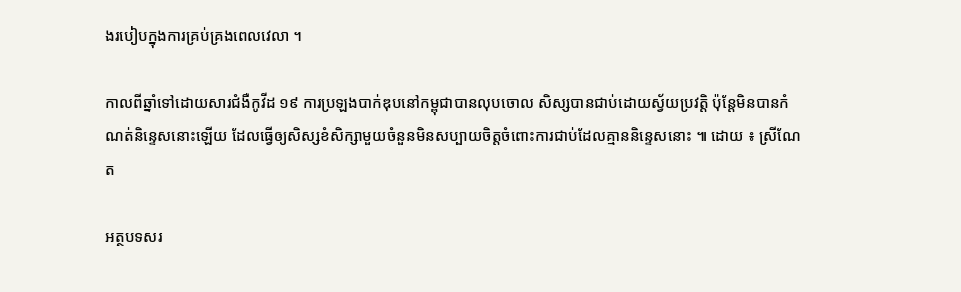ងរបៀបក្នុងការគ្រប់គ្រងពេលវេលា ។

កាលពីឆ្នាំទៅដោយសារជំងឺកូវីដ ១៩ ការប្រឡងបាក់ឌុបនៅកម្ពុជាបានលុបចោល សិស្សបានជាប់ដោយស្វ័យប្រវត្តិ ប៉ុន្តែមិនបានកំណត់និន្ទេសនោះឡើយ ដែលធ្វើឲ្យសិស្សខំសិក្សាមួយចំនួនមិនសប្បាយចិត្តចំពោះការជាប់ដែលគ្មាននិន្ទេសនោះ ៕ ដោយ ៖ ស្រីណែត

អត្ថបទសរ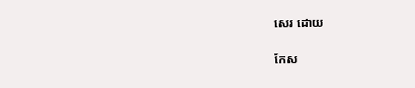សេរ ដោយ

កែស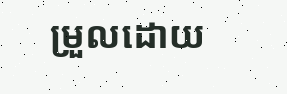ម្រួលដោយ